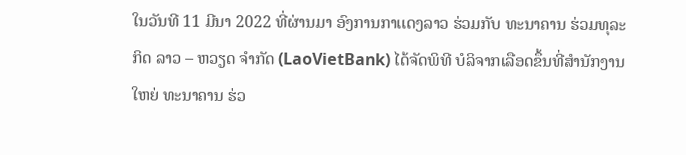ໃນວັນທີ 11 ມີນາ 2022 ທີ່ຜ່ານມາ ອົງການກາເເດງລາວ ຮ່ວມກັບ ທະນາຄານ ຮ່ວມທຸລະກິດ ລາວ – ຫວຽດ ຈໍາກັດ (LaoVietBank) ໄດ້ຈັດພິທີ ບໍລິຈາກເລືອດຂຶ້ນທີ່ສຳນັກງານໃຫຍ່ ທະນາຄານ ຮ່ວ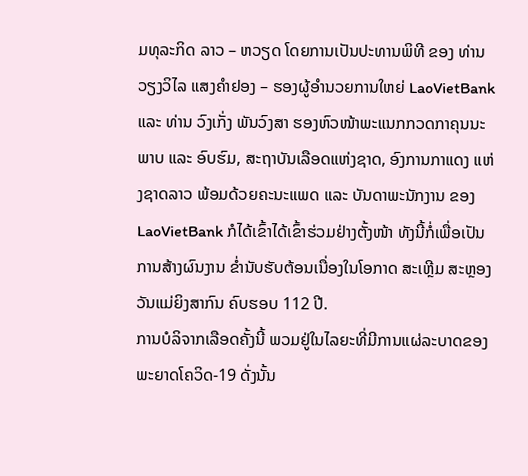ມທຸລະກິດ ລາວ – ຫວຽດ ໂດຍການເປັນປະທານພິທີ ຂອງ ທ່ານ ວຽງວິໄລ ແສງຄຳຢອງ – ຮອງຜູ້ອໍານວຍການໃຫຍ່ LaoVietBank ແລະ ທ່ານ ວົງເກັ່ງ ພັນວົງສາ ຮອງຫົວໜ້າພະແນກກວດກາຄຸນນະພາບ ແລະ ອົບຮົມ, ສະຖາບັນເລືອດແຫ່ງຊາດ, ອົງການກາແດງ ແຫ່ງຊາດລາວ ພ້ອມດ້ວຍຄະນະແພດ ແລະ ບັນດາພະນັກງານ ຂອງ LaoVietBank ກໍໄດ້ເຂົ້າໄດ້ເຂົ້າຮ່ວມຢ່າງຕັ້ງໜ້າ ທັງນີ້ກໍ່ເພື່ອເປັນການສ້າງຜົນງານ ຂໍ່ານັບຮັບຕ້ອນເນື່ອງໃນໂອກາດ ສະເຫຼີມ ສະຫຼອງວັນແມ່ຍິງສາກົນ ຄົບຮອບ 112 ປີ.
ການບໍລິຈາກເລືອດຄັ້ງນີ້ ພວມຢູ່ໃນໄລຍະທີ່ມີການແຜ່ລະບາດຂອງພະຍາດໂຄວິດ-19 ດັ່ງນັ້ນ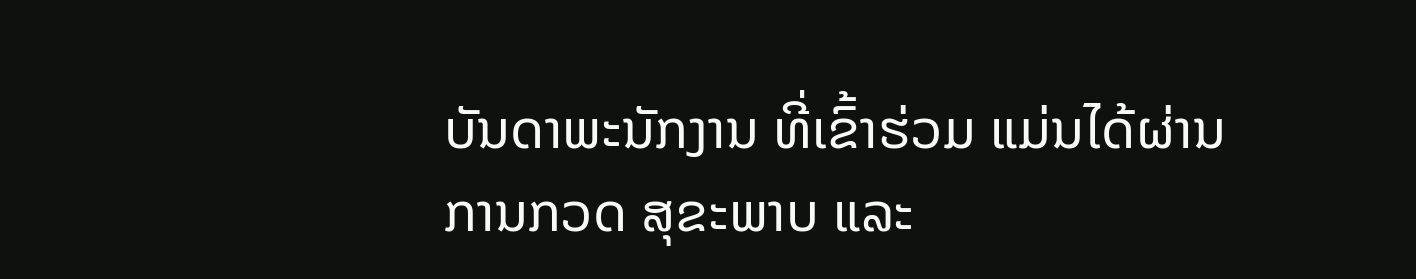ບັນດາພະນັກງານ ທີ່ເຂົ້າຮ່ວມ ແມ່ນໄດ້ຜ່ານການກວດ ສຸຂະພາບ ແລະ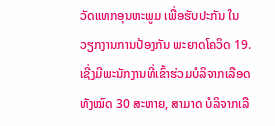ວັດແທກອຸນຫະພູມ ເພື່ອຮັບປະກັນ ໃນວຽກງານການປ້ອງກັນ ພະຍາດໂຄວິດ 19. ເຊີ່ງມີພະນັກງານທີ່ເຂົ້າຮ່ວມບໍລິຈາກເລືອດທັງໝົດ 30 ສະຫາຍ, ສາມາດ ບໍລິຈາກເລື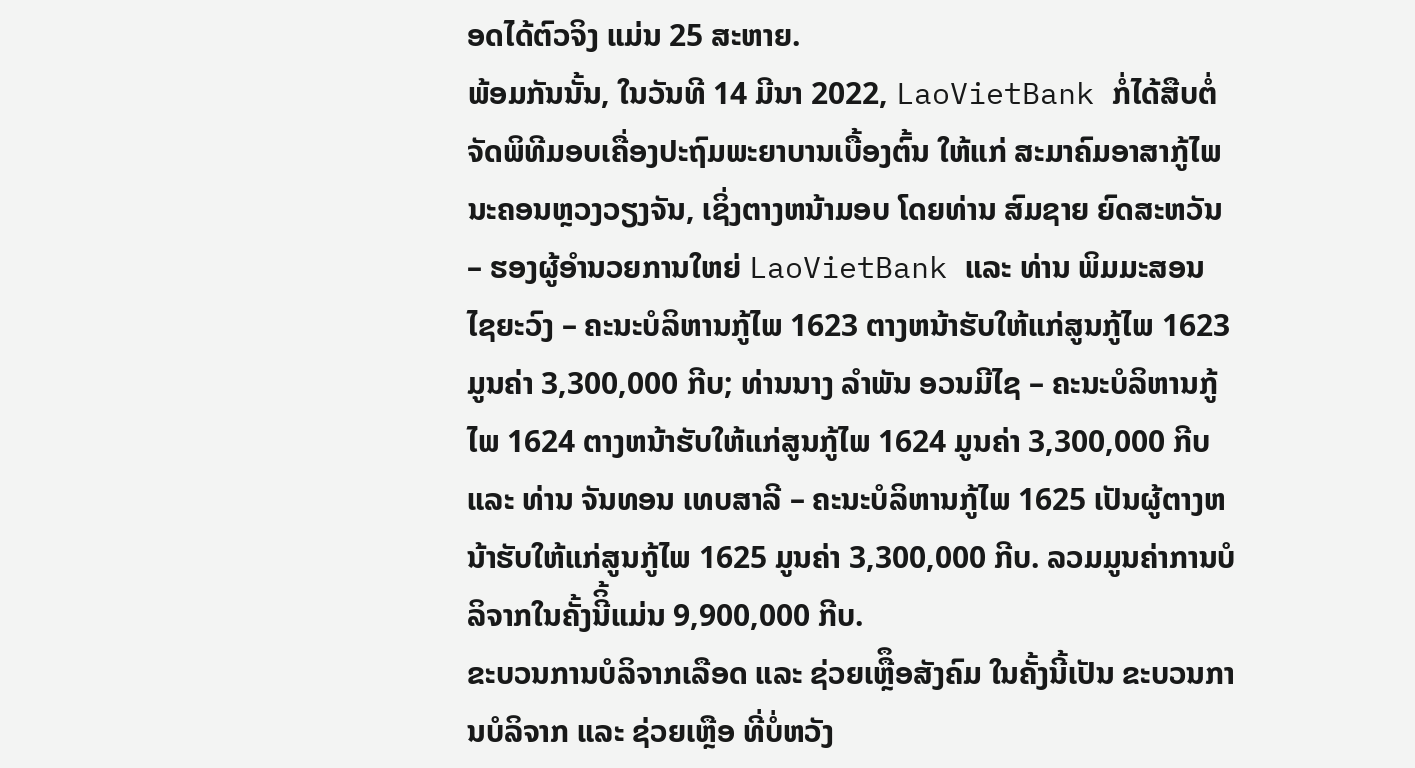ອດໄດ້ຕົວຈິງ ແມ່ນ 25 ສະຫາຍ.
ພ້ອມກັນນັ້ນ, ໃນວັນທີ 14 ມີນາ 2022, LaoVietBank ກໍ່ໄດ້ສືບຕໍ່ຈັດພິທີມອບເຄື່ອງປະຖົມພະຍາບານເບື້ອງຕົ້ນ ໃຫ້ແກ່ ສະມາຄົມອາສາກູ້ໄພນະຄອນຫຼວງວຽງຈັນ, ເຊິ່ງຕາງຫນ້າມອບ ໂດຍທ່ານ ສົມຊາຍ ຍົດສະຫວັນ – ຮອງຜູ້ອໍານວຍການໃຫຍ່ LaoVietBank ແລະ ທ່ານ ພິມມະສອນ ໄຊຍະວົງ – ຄະນະບໍລິຫານກູ້ໄພ 1623 ຕາງຫນ້າຮັບໃຫ້ແກ່ສູນກູ້ໄພ 1623 ມູນຄ່າ 3,300,000 ກີບ; ທ່ານນາງ ລຳພັນ ອວນມີໄຊ – ຄະນະບໍລິຫານກູ້ໄພ 1624 ຕາງຫນ້າຮັບໃຫ້ແກ່ສູນກູ້ໄພ 1624 ມູນຄ່າ 3,300,000 ກີບ ແລະ ທ່ານ ຈັນທອນ ເທບສາລີ – ຄະນະບໍລິຫານກູ້ໄພ 1625 ເປັນຜູ້ຕາງຫນ້າຮັບໃຫ້ແກ່ສູນກູ້ໄພ 1625 ມູນຄ່າ 3,300,000 ກີບ. ລວມມູນຄ່າການບໍລິຈາກໃນຄັ້ງນີິ້ແມ່ນ 9,900,000 ກີບ.
ຂະບວນການບໍລິຈາກເລືອດ ແລະ ຊ່ວຍເຫຼືຶອສັງຄົມ ໃນຄັ້ງນີ້ເປັນ ຂະບວນການບໍລິຈາກ ແລະ ຊ່ວຍເຫຼືອ ທີ່ບໍ່ຫວັງ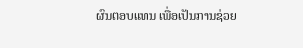ຜົນຕອບແທນ ເພື່ອເປັນການຊ່ວຍ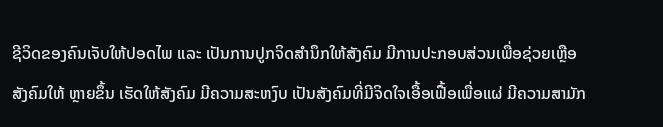ຊີວິດຂອງຄົນເຈັບໃຫ້ປອດໄພ ແລະ ເປັນການປູກຈິດສໍານຶກໃຫ້ສັງຄົມ ມີການປະກອບສ່ວນເພື່ອຊ່ວຍເຫຼືອສັງຄົມໃຫ້ ຫຼາຍຂຶ້ນ ເຮັດໃຫ້ສັງຄົມ ມີຄວາມສະຫງົບ ເປັນສັງຄົມທີ່ມີຈິດໃຈເອື້ອເຟື້ອເພື່ອແຜ່ ມີຄວາມສາມັກ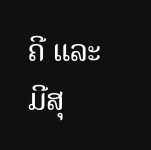ຄີ ແລະ ມີສຸ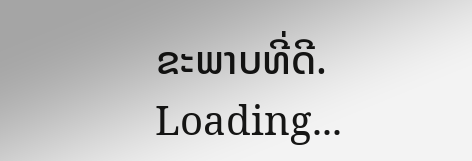ຂະພາບທີ່ດີ.
Loading...